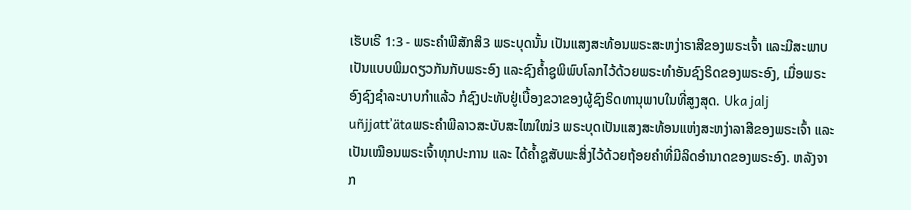ເຮັບເຣີ 1:3 - ພຣະຄຳພີສັກສິ3 ພຣະບຸດນັ້ນ ເປັນແສງສະທ້ອນພຣະສະຫງ່າຣາສີຂອງພຣະເຈົ້າ ແລະມີສະພາບເປັນແບບພິມດຽວກັນກັບພຣະອົງ ແລະຊົງຄໍ້າຊູພິພົບໂລກໄວ້ດ້ວຍພຣະທຳອັນຊົງຣິດຂອງພຣະອົງ, ເມື່ອພຣະອົງຊົງຊຳລະບາບກຳແລ້ວ ກໍຊົງປະທັບຢູ່ເບື້ອງຂວາຂອງຜູ້ຊົງຣິດທານຸພາບໃນທີ່ສູງສຸດ. Uka jalj uñjjattʼätaພຣະຄຳພີລາວສະບັບສະໄໝໃໝ່3 ພຣະບຸດເປັນແສງສະທ້ອນແຫ່ງສະຫງ່າລາສີຂອງພຣະເຈົ້າ ແລະ ເປັນເໝືອນພຣະເຈົ້າທຸກປະການ ແລະ ໄດ້ຄ້ຳຊູສັບພະສິ່ງໄວ້ດ້ວຍຖ້ອຍຄຳທີ່ມີລິດອຳນາດຂອງພຣະອົງ. ຫລັງຈາກ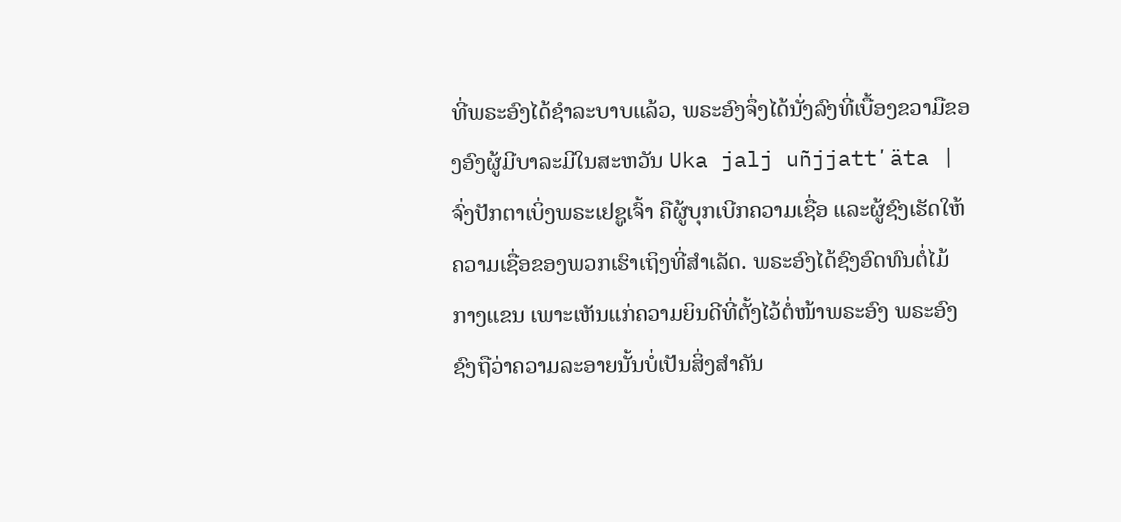ທີ່ພຣະອົງໄດ້ຊຳລະບາບແລ້ວ, ພຣະອົງຈຶ່ງໄດ້ນັ່ງລົງທີ່ເບື້ອງຂວາມືຂອງອົງຜູ້ມີບາລະມີໃນສະຫວັນ Uka jalj uñjjattʼäta |
ຈົ່ງປັກຕາເບິ່ງພຣະເຢຊູເຈົ້າ ຄືຜູ້ບຸກເບີກຄວາມເຊື່ອ ແລະຜູ້ຊົງເຮັດໃຫ້ຄວາມເຊື່ອຂອງພວກເຮົາເຖິງທີ່ສຳເລັດ. ພຣະອົງໄດ້ຊົງອົດທົນຕໍ່ໄມ້ກາງແຂນ ເພາະເຫັນແກ່ຄວາມຍິນດີທີ່ຕັ້ງໄວ້ຕໍ່ໜ້າພຣະອົງ ພຣະອົງຊົງຖືວ່າຄວາມລະອາຍນັ້ນບໍ່ເປັນສິ່ງສຳຄັນ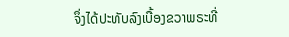ຈຶ່ງໄດ້ປະທັບລົງເບື້ອງຂວາພຣະທີ່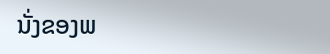ນັ່ງຂອງພ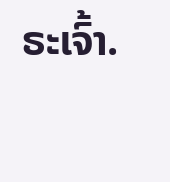ຣະເຈົ້າ.